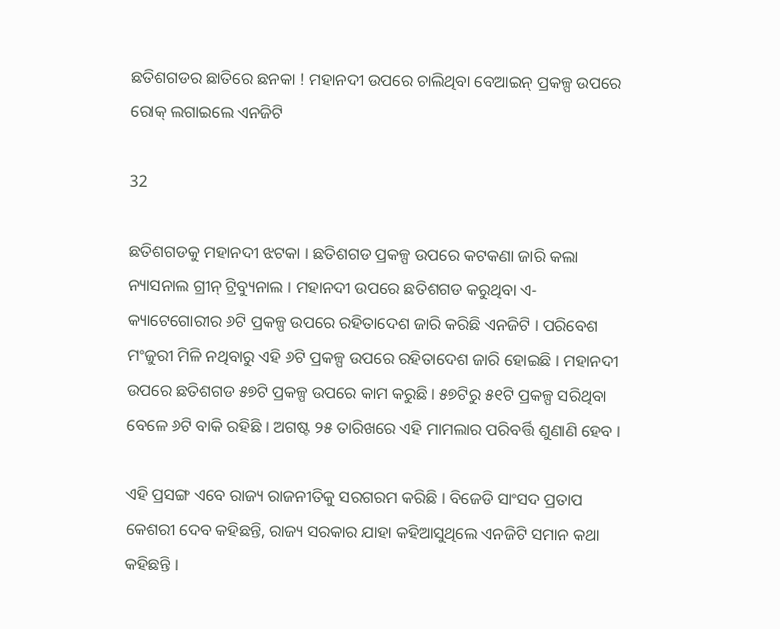ଛତିଶଗଡର ଛାତିରେ ଛନକା ! ମହାନଦୀ ଉପରେ ଚାଲିଥିବା ବେଆଇନ୍ ପ୍ରକଳ୍ପ ଉପରେ ରୋକ୍ ଲଗାଇଲେ ଏନଜିଟି

32

ଛତିଶଗଡକୁ ମହାନଦୀ ଝଟକା । ଛତିଶଗଡ ପ୍ରକଳ୍ପ ଉପରେ କଟକଣା ଜାରି କଲା ନ୍ୟାସନାଲ ଗ୍ରୀନ୍ ଟ୍ରିବ୍ୟୁନାଲ । ମହାନଦୀ ଉପରେ ଛତିଶଗଡ କରୁଥିବା ଏ-କ୍ୟାଟେଗୋରୀର ୬ଟି ପ୍ରକଳ୍ପ ଉପରେ ରହିତାଦେଶ ଜାରି କରିଛି ଏନଜିଟି । ପରିବେଶ ମଂଜୁରୀ ମିଳି ନଥିବାରୁ ଏହି ୬ଟି ପ୍ରକଳ୍ପ ଉପରେ ରହିତାଦେଶ ଜାରି ହୋଇଛି । ମହାନଦୀ ଉପରେ ଛତିଶଗଡ ୫୭ଟି ପ୍ରକଳ୍ପ ଉପରେ କାମ କରୁଛି । ୫୭ଟିରୁ ୫୧ଟି ପ୍ରକଳ୍ପ ସରିଥିବା ବେଳେ ୬ଟି ବାକି ରହିଛି । ଅଗଷ୍ଟ ୨୫ ତାରିଖରେ ଏହି ମାମଲାର ପରିବର୍ତ୍ତି ଶୁଣାଣି ହେବ ।

ଏହି ପ୍ରସଙ୍ଗ ଏବେ ରାଜ୍ୟ ରାଜନୀତିକୁ ସରଗରମ କରିଛି । ବିଜେଡି ସାଂସଦ ପ୍ରତାପ କେଶରୀ ଦେବ କହିଛନ୍ତି, ରାଜ୍ୟ ସରକାର ଯାହା କହିଆସୁଥିଲେ ଏନଜିଟି ସମାନ କଥା କହିଛନ୍ତି ।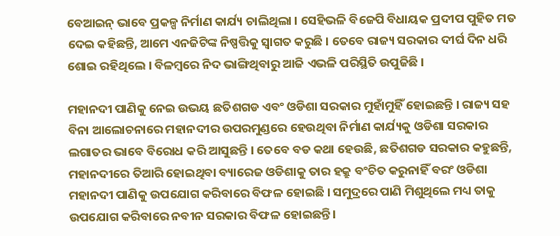ବେଆଇନ୍ ଭାବେ ପ୍ରକଳ୍ପ ନିର୍ମାଣ କାର୍ଯ୍ୟ ଚାଲିଥିଲା । ସେହିଭଳି ବିଜେପି ବିଧାୟକ ପ୍ରଦୀପ ପୁହିତ ମତ ଦେଇ କହିଛନ୍ତି, ଆମେ ଏନଜିଟିଙ୍କ ନିଷ୍ପତ୍ତିକୁ ସ୍ୱାଗତ କରୁଛି । ତେବେ ରାଜ୍ୟ ସରକାର ଦୀର୍ଘ ଦିନ ଧରି ଶୋଇ ରହିଥିଲେ । ବିଳମ୍ବରେ ନିଦ ଭାଙ୍ଗିଥିବାରୁ ଆଜି ଏଭଳି ପରିସ୍ଥିତି ଉପୁଜିଛି ।

ମହାନଦୀ ପାଣିକୁ ନେଇ ଉଭୟ ଛତିଶଗଡ ଏବଂ ଓଡିଶା ସରକାର ମୁହାଁମୁହିଁ ହୋଇଛନ୍ତି । ରାଜ୍ୟ ସହ ବିନା ଆଲୋଚନାରେ ମହାନଦୀର ଉପରମୁଣ୍ଡରେ ହେଉଥିବା ନିର୍ମାଣ କାର୍ଯ୍ୟକୁ ଓଡିଶା ସରକାର ଲଗାତର ଭାବେ ବିରୋଧ କରି ଆସୁଛନ୍ତି । ତେବେ ବଡ କଥା ହେଉଛି, ଛତିଶଗଡ ସରକାର କହୁଛନ୍ତି, ମହାନଦୀରେ ତିଆରି ହୋଇଥିବା ବ୍ୟାରେଜ ଓଡିଶାକୁ ତାର ହକ୍ରୁ ବଂଚିତ କରୁନାହିଁ ବରଂ ଓଡିଶା ମହାନଦୀ ପାଣିକୁ ଉପଯୋଗ କରିବାରେ ବିଫଳ ହୋଇଛି । ସମୁଦ୍ରରେ ପାଣି ମିଶୁଥିଲେ ମଧ୍ୟ ତାକୁ ଉପଯୋଗ କରିବାରେ ନବୀନ ସରକାର ବିଫଳ ହୋଇଛନ୍ତି ।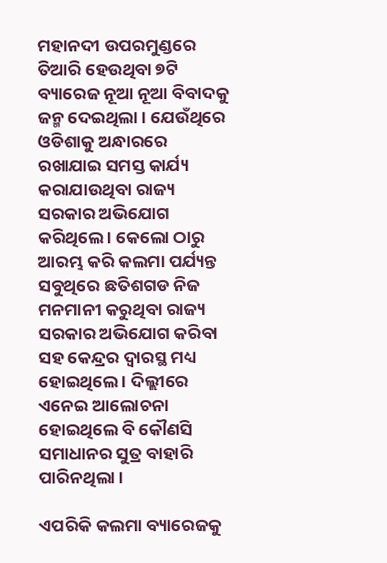ମହାନଦୀ ଉପରମୁଣ୍ଡରେ ତିଆରି ହେଉଥିବା ୭ଟି ବ୍ୟାରେଜ ନୂଆ ନୂଆ ବିବାଦକୁ ଜନ୍ମ ଦେଇଥିଲା । ଯେଉଁଥିରେ ଓଡିଶାକୁ ଅନ୍ଧାରରେ ରଖାଯାଇ ସମସ୍ତ କାର୍ଯ୍ୟ କରାଯାଉଥିବା ରାଜ୍ୟ ସରକାର ଅଭିଯୋଗ କରିଥିଲେ । କେଲୋ ଠାରୁ ଆରମ୍ଭ କରି କଲମା ପର୍ଯ୍ୟନ୍ତ ସବୁଥିରେ ଛତିଶଗଡ ନିଜ ମନମାନୀ କରୁଥିବା ରାଜ୍ୟ ସରକାର ଅଭିଯୋଗ କରିବା ସହ କେନ୍ଦ୍ରର ଦ୍ୱାରସ୍ଥ ମଧ୍ୟ ହୋଇଥିଲେ । ଦିଲ୍ଲୀରେ ଏନେଇ ଆଲୋଚନା ହୋଇଥିଲେ ବି କୌଣସି ସମାଧାନର ସୁତ୍ର ବାହାରି ପାରିନଥିଲା ।

ଏପରିକି କଲମା ବ୍ୟାରେଜକୁ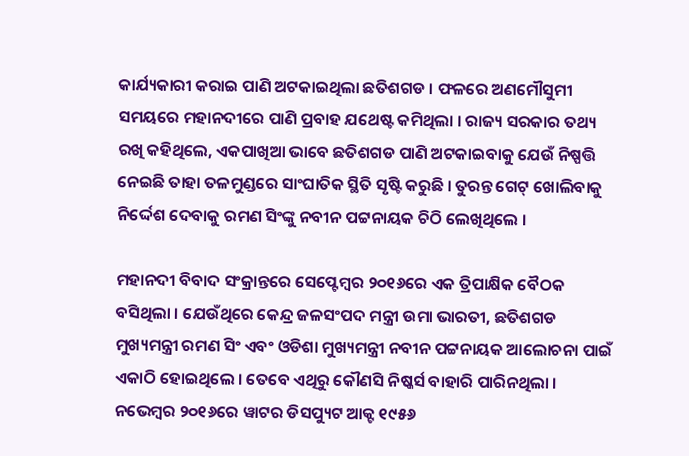କାର୍ଯ୍ୟକାରୀ କରାଇ ପାଣି ଅଟକାଇଥିଲା ଛତିଶଗଡ । ଫଳରେ ଅଣମୌସୁମୀ ସମୟରେ ମହାନଦୀରେ ପାଣି ପ୍ରବାହ ଯଥେଷ୍ଟ କମିଥିଲା । ରାଜ୍ୟ ସରକାର ତଥ୍ୟ ରଖି କହିଥିଲେ, ଏକପାଖିଆ ଭାବେ ଛତିଶଗଡ ପାଣି ଅଟକାଇବାକୁ ଯେଉଁ ନିଷ୍ପତ୍ତି ନେଇଛି ତାହା ତଳମୁଣ୍ଡରେ ସାଂଘାତିକ ସ୍ଥିତି ସୃଷ୍ଟି କରୁଛି । ତୁରନ୍ତ ଗେଟ୍ ଖୋଲିବାକୁ ନିର୍ଦ୍ଦେଶ ଦେବାକୁ ରମଣ ସିଂଙ୍କୁ ନବୀନ ପଟ୍ଟନାୟକ ଚିଠି ଲେଖିଥିଲେ ।

ମହାନଦୀ ବିବାଦ ସଂକ୍ରାନ୍ତରେ ସେପ୍ଟେମ୍ବର ୨୦୧୬ରେ ଏକ ତ୍ରିପାକ୍ଷିକ ବୈଠକ ବସିଥିଲା । ଯେଉଁଥିରେ କେନ୍ଦ୍ର ଜଳସଂପଦ ମନ୍ତ୍ରୀ ଉମା ଭାରତୀ, ଛତିଶଗଡ ମୁଖ୍ୟମନ୍ତ୍ରୀ ରମଣ ସିଂ ଏବଂ ଓଡିଶା ମୁଖ୍ୟମନ୍ତ୍ରୀ ନବୀନ ପଟ୍ଟନାୟକ ଆଲୋଚନା ପାଇଁ ଏକାଠି ହୋଇଥିଲେ । ତେବେ ଏଥିରୁ କୌଣସି ନିଷ୍କର୍ସ ବାହାରି ପାରିନଥିଲା । ନଭେମ୍ବର ୨୦୧୬ରେ ୱାଟର ଡିସପ୍ୟୁଟ ଆକ୍ଟ ୧୯୫୬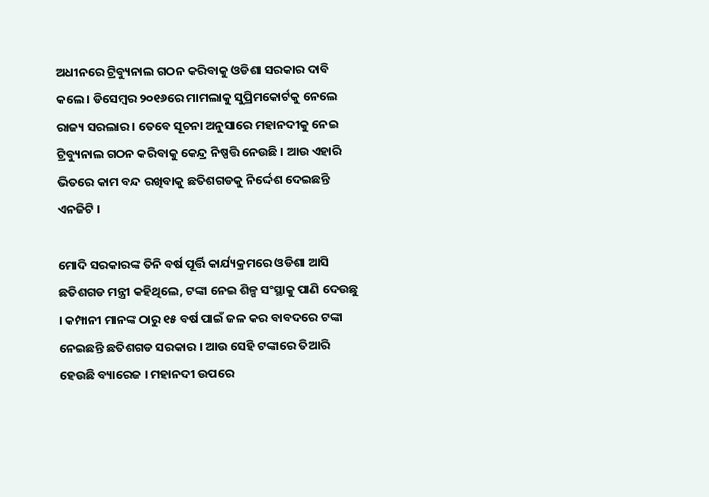ଅଧୀନରେ ଟ୍ରିବ୍ୟୁନାଲ ଗଠନ କରିବାକୁ ଓଡିଶା ସରକାର ଦାବି କଲେ । ଡିସେମ୍ବର ୨୦୧୬ରେ ମାମଲାକୁ ସୁପ୍ରିମକୋର୍ଟକୁ ନେଲେ ରାଜ୍ୟ ସରଲାର । ତେବେ ସୂଚନା ଅନୁସାରେ ମହାନଦୀକୁ ନେଇ ଟ୍ରିବ୍ୟୁନାଲ ଗଠନ କରିବାକୁ କେନ୍ଦ୍ର ନିଷ୍ପତ୍ତି ନେଉଛି । ଆଉ ଏହାରି ଭିତରେ କାମ ବନ୍ଦ ରଖିବାକୁ ଛତିଶଗଡକୁ ନିର୍ଦ୍ଦେଶ ଦେଇଛନ୍ତି ଏନଜିଟି ।

ମୋଦି ସରକାରଙ୍କ ତିନି ବର୍ଷ ପୂର୍ତ୍ତି କାର୍ଯ୍ୟକ୍ରମରେ ଓଡିଶା ଆସି ଛତିଶଗଡ ମନ୍ତ୍ରୀ କହିଥିଲେ, ଟଙ୍କା ନେଇ ଶିଳ୍ପ ସଂସ୍ଥାକୁ ପାଣି ଦେଉଛୁ । କମ୍ପାନୀ ମାନଙ୍କ ଠାରୁ ୧୫ ବର୍ଷ ପାଇଁ ଜଳ କର ବାବଦରେ ଟଙ୍କା ନେଇଛନ୍ତି ଛତିଶଗଡ ସରକାର । ଆଉ ସେହି ଟଙ୍କାରେ ତିଆରି ହେଉଛି ବ୍ୟାରେଜ । ମହାନଦୀ ଉପରେ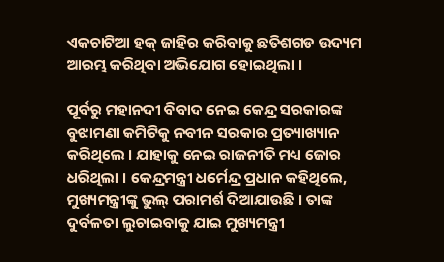ଏକଚାଟିଆ ହକ୍ ଜାହିର କରିବାକୁ ଛତିଶଗଡ ଉଦ୍ୟମ ଆରମ୍ଭ କରିଥିବା ଅଭିଯୋଗ ହୋଇଥିଲା ।

ପୂର୍ବରୁ ମହାନଦୀ ବିବାଦ ନେଇ କେନ୍ଦ୍ର ସରକାରଙ୍କ ବୁଝାମଣା କମିଟିକୁ ନବୀନ ସରକାର ପ୍ରତ୍ୟାଖ୍ୟାନ କରିଥିଲେ । ଯାହାକୁ ନେଇ ରାଜନୀତି ମଧ୍ୟ ଜୋର ଧରିଥିଲା । କେନ୍ଦ୍ରମନ୍ତ୍ରୀ ଧର୍ମେନ୍ଦ୍ର ପ୍ରଧାନ କହିଥିଲେ, ମୁଖ୍ୟମନ୍ତ୍ରୀଙ୍କୁ ଭୁଲ୍ ପରାମର୍ଶ ଦିଆଯାଉଛି । ତାଙ୍କ ଦୁର୍ବଳତା ଲୁଚାଇବାକୁ ଯାଇ ମୁଖ୍ୟମନ୍ତ୍ରୀ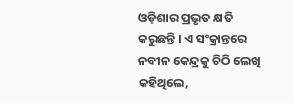ଓଡ଼ିଶାର ପ୍ରଭୃତ କ୍ଷତି କରୁଛନ୍ତି । ଏ ସଂକ୍ରାନ୍ତରେ ନବୀନ କେନ୍ଦ୍ରକୁ ଚିଠି ଲେଖି କହିଥିଲେ,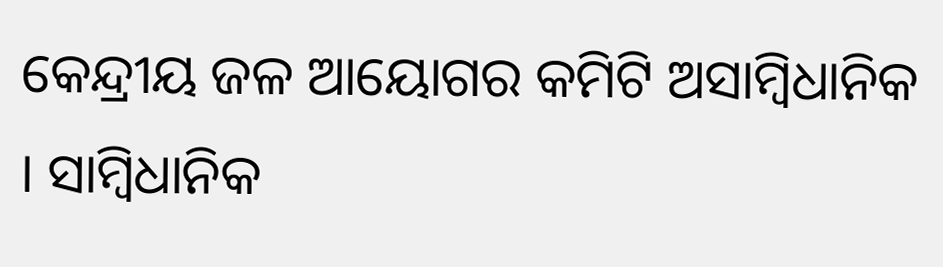କେନ୍ଦ୍ରୀୟ ଜଳ ଆୟୋଗର କମିଟି ଅସାମ୍ବିଧାନିକ । ସାମ୍ବିଧାନିକ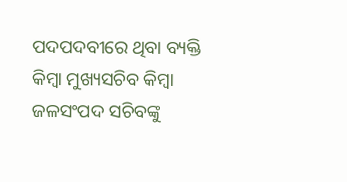ପଦପଦବୀରେ ଥିବା ବ୍ୟକ୍ତି କିମ୍ବା ମୁଖ୍ୟସଚିବ କିମ୍ବା ଜଳସଂପଦ ସଚିବଙ୍କୁ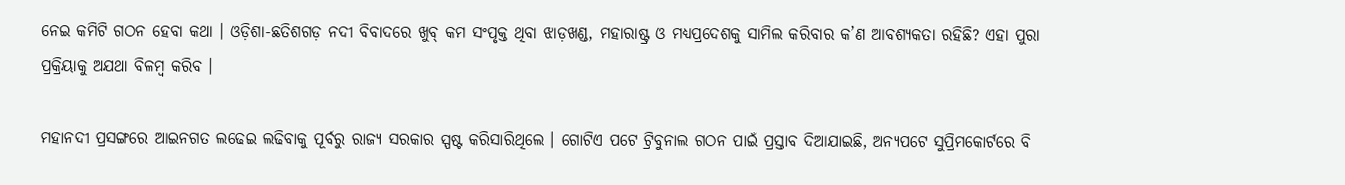ନେଇ କମିଟି ଗଠନ ହେବା କଥା । ଓଡ଼ିଶା-ଛତିଶଗଡ଼ ନଦୀ ବିବାଦରେ ଖୁବ୍ କମ ସଂପୃକ୍ତ ଥିବା ଝାଡ଼ଖଣ୍ଡ, ମହାରାଷ୍ଟ୍ର ଓ ମଧ୍ୟପ୍ରଦେଶକୁ ସାମିଲ କରିବାର କ’ଣ ଆବଶ୍ୟକତା ରହିଛି? ଏହା ପୁରା ପ୍ରକ୍ରିୟାକୁ ଅଯଥା ବିଳମ୍ବ କରିବ ।

ମହାନଦୀ ପ୍ରସଙ୍ଗରେ ଆଇନଗତ ଲଢେଇ ଲଢିବାକୁ ପୂର୍ବରୁ ରାଜ୍ୟ ସରକାର ସ୍ପଷ୍ଟ କରିସାରିଥିଲେ । ଗୋଟିଏ ପଟେ ଟ୍ରିବୁନାଲ ଗଠନ ପାଇଁ ପ୍ରସ୍ତାବ ଦିଆଯାଇଛି, ଅନ୍ୟପଟେ ସୁପ୍ରିମକୋର୍ଟରେ ବି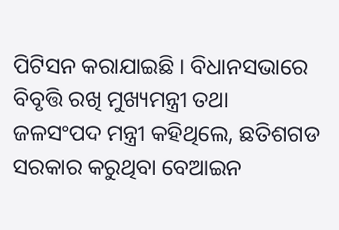ପିଟିସନ କରାଯାଇଛି । ବିଧାନସଭାରେ ବିବୃତ୍ତି ରଖି ମୁଖ୍ୟମନ୍ତ୍ରୀ ତଥା ଜଳସଂପଦ ମନ୍ତ୍ରୀ କହିଥିଲେ, ଛତିଶଗଡ ସରକାର କରୁଥିବା ବେଆଇନ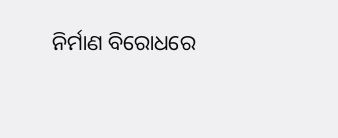ନିର୍ମାଣ ବିରୋଧରେ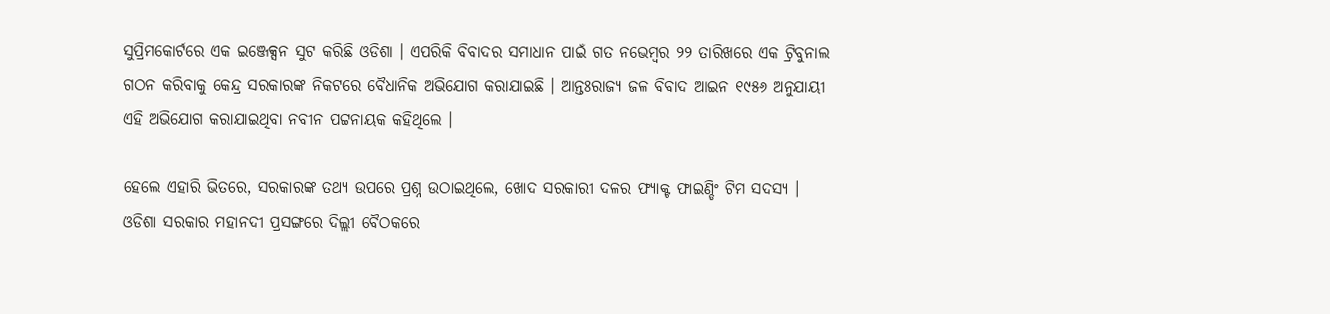ସୁପ୍ରିମକୋର୍ଟରେ ଏକ ଇଞ୍ଜେକ୍ସନ ସୁଟ କରିଛି ଓଡିଶା । ଏପରିକି ବିବାଦର ସମାଧାନ ପାଇଁ ଗତ ନଭେମ୍ବର ୨୨ ତାରିଖରେ ଏକ ଟ୍ରିବୁନାଲ ଗଠନ କରିବାକୁ କେନ୍ଦ୍ର ସରକାରଙ୍କ ନିକଟରେ ବୈଧାନିକ ଅଭିଯୋଗ କରାଯାଇଛି । ଆନ୍ତଃରାଜ୍ୟ ଜଳ ବିବାଦ ଆଇନ ୧୯୫୬ ଅନୁଯାୟୀ ଏହି ଅଭିଯୋଗ କରାଯାଇଥିବା ନବୀନ ପଟ୍ଟନାୟକ କହିଥିଲେ ।

ହେଲେ ଏହାରି ଭିତରେ, ସରକାରଙ୍କ ତଥ୍ୟ ଉପରେ ପ୍ରଶ୍ନ ଉଠାଇଥିଲେ, ଖୋଦ ସରକାରୀ ଦଳର ଫ୍ୟାକ୍ଟ ଫାଇଣ୍ଡିଂ ଟିମ ସଦସ୍ୟ । ଓଡିଶା ସରକାର ମହାନଦୀ ପ୍ରସଙ୍ଗରେ ଦିଲ୍ଲୀ ବୈଠକରେ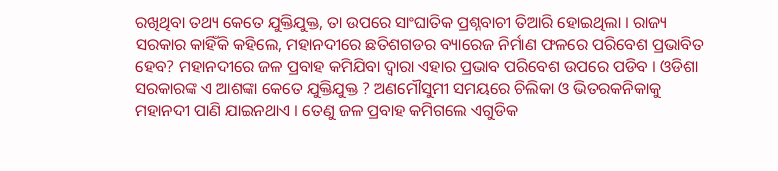ରଖିଥିବା ତଥ୍ୟ କେତେ ଯୁକ୍ତିଯୁକ୍ତ, ତା ଉପରେ ସାଂଘାତିକ ପ୍ରଶ୍ନବାଚୀ ତିଆରି ହୋଇଥିଲା । ରାଜ୍ୟ ସରକାର କାହିଁକି କହିଲେ, ମହାନଦୀରେ ଛତିଶଗଡର ବ୍ୟାରେଜ ନିର୍ମାଣ ଫଳରେ ପରିବେଶ ପ୍ରଭାବିତ ହେବ? ମହାନଦୀରେ ଜଳ ପ୍ରବାହ କମିଯିବା ଦ୍ୱାରା ଏହାର ପ୍ରଭାବ ପରିବେଶ ଉପରେ ପଡିବ । ଓଡିଶା ସରକାରଙ୍କ ଏ ଆଶଙ୍କା କେତେ ଯୁକ୍ତିଯୁକ୍ତ ? ଅଣମୌସୁମୀ ସମୟରେ ଚିଲିକା ଓ ଭିତରକନିକାକୁ ମହାନଦୀ ପାଣି ଯାଇନଥାଏ । ତେଣୁ ଜଳ ପ୍ରବାହ କମିଗଲେ ଏଗୁଡିକ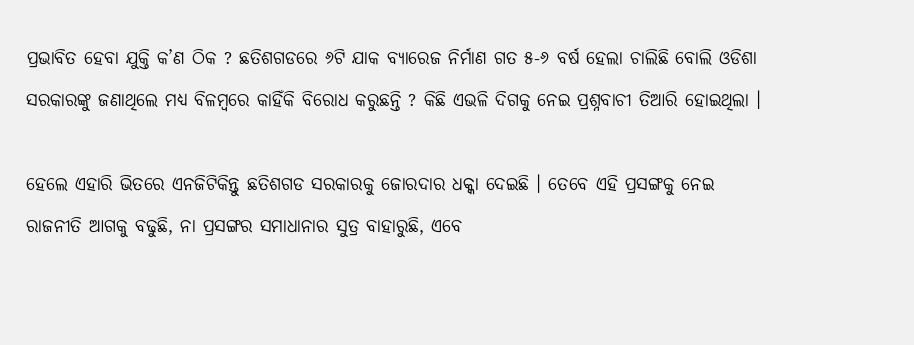ପ୍ରଭାବିତ ହେବା ଯୁକ୍ତି କ’ଣ ଠିକ ? ଛତିଶଗଡରେ ୬ଟି ଯାକ ବ୍ୟାରେଜ ନିର୍ମାଣ ଗତ ୫-୬ ବର୍ଷ ହେଲା ଚାଲିଛି ବୋଲି ଓଡିଶା ସରକାରଙ୍କୁ ଜଣାଥିଲେ ମଧ୍ୟ ବିଳମ୍ବରେ କାହିଁକି ବିରୋଧ କରୁଛନ୍ତି ? କିଛି ଏଭଳି ଦିଗକୁ ନେଇ ପ୍ରଶ୍ନବାଚୀ ତିଆରି ହୋଇଥିଲା ।

ହେଲେ ଏହାରି ଭିତରେ ଏନଜିଟିକିନ୍ତୁ ଛତିଶଗଡ ସରକାରକୁ ଜୋରଦାର ଧକ୍କା ଦେଇଛି । ତେବେ ଏହି ପ୍ରସଙ୍ଗକୁ ନେଇ ରାଜନୀତି ଆଗକୁ ବଢୁଛି, ନା ପ୍ରସଙ୍ଗର ସମାଧାନାର ସୁତ୍ର ବାହାରୁଛି, ଏବେ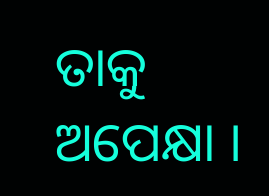ତାକୁ ଅପେକ୍ଷା ।